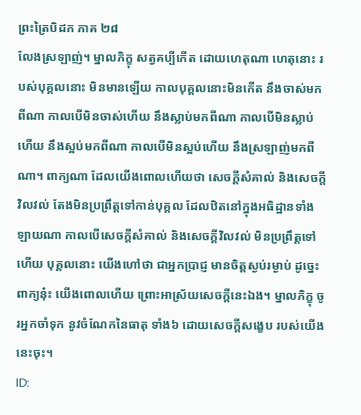ព្រះត្រៃបិដក ភាគ ២៨
លែងស្រឡាញ់។ ម្នាលភិក្ខុ សត្វគប្បីកើត ដោយហេតុណា ហេតុនោះ របស់បុគ្គលនោះ មិនមានឡើយ កាលបុគ្គលនោះមិនកើត នឹងចាស់មកពីណា កាលបើមិនចាស់ហើយ នឹងស្លាប់មកពីណា កាលបើមិនស្លាប់ហើយ នឹងស្អប់មកពីណា កាលបើមិនស្អប់ហើយ នឹងស្រឡាញ់មកពីណា។ ពាក្យណា ដែលយើងពោលហើយថា សេចក្តីសំគាល់ និងសេចក្តីវិលវល់ តែងមិនប្រព្រឹត្តទៅកាន់បុគ្គល ដែលឋិតនៅក្នុងអធិដ្ឋានទាំងឡាយណា កាលបើសេចក្តីសំគាល់ និងសេចក្តីវិលវល់ មិនប្រព្រឹត្តទៅហើយ បុគ្គលនោះ យើងហៅថា ជាអ្នកប្រាជ្ញ មានចិត្តស្ងប់រម្ងាប់ ដូច្នេះ ពាក្យនុ៎ះ យើងពោលហើយ ព្រោះអាស្រ័យសេចក្តីនេះឯង។ ម្នាលភិក្ខុ ចូរអ្នកចាំទុក នូវចំណែកនៃធាតុ ទាំង៦ ដោយសេចក្តីសង្ខេប របស់យើងនេះចុះ។
ID: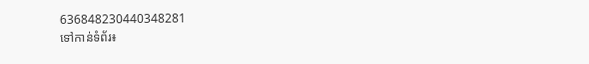636848230440348281
ទៅកាន់ទំព័រ៖